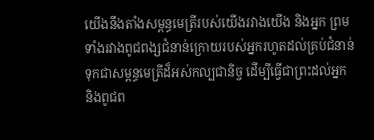យើងនឹងតាំងសម្ពន្ធមេត្រីរបស់យើងរវាងយើង និងអ្នក ព្រមទាំងរវាងពូជពង្សជំនាន់ក្រោយរបស់អ្នករហូតដល់គ្រប់ជំនាន់ ទុកជាសម្ពន្ធមេត្រីដ៏អស់កល្បជានិច្ច ដើម្បីធ្វើជាព្រះដល់អ្នក និងពូជព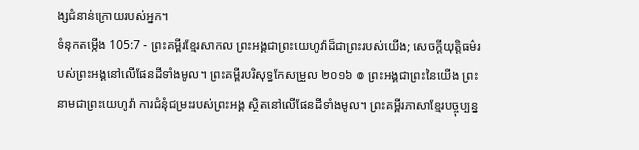ង្សជំនាន់ក្រោយរបស់អ្នក។
ទំនុកតម្កើង 105:7 - ព្រះគម្ពីរខ្មែរសាកល ព្រះអង្គជាព្រះយេហូវ៉ាដ៏ជាព្រះរបស់យើង; សេចក្ដីយុត្តិធម៌របស់ព្រះអង្គនៅលើផែនដីទាំងមូល។ ព្រះគម្ពីរបរិសុទ្ធកែសម្រួល ២០១៦ ៙ ព្រះអង្គជាព្រះនៃយើង ព្រះនាមជាព្រះយេហូវ៉ា ការជំនុំជម្រះរបស់ព្រះអង្គ ស្ថិតនៅលើផែនដីទាំងមូល។ ព្រះគម្ពីរភាសាខ្មែរបច្ចុប្បន្ន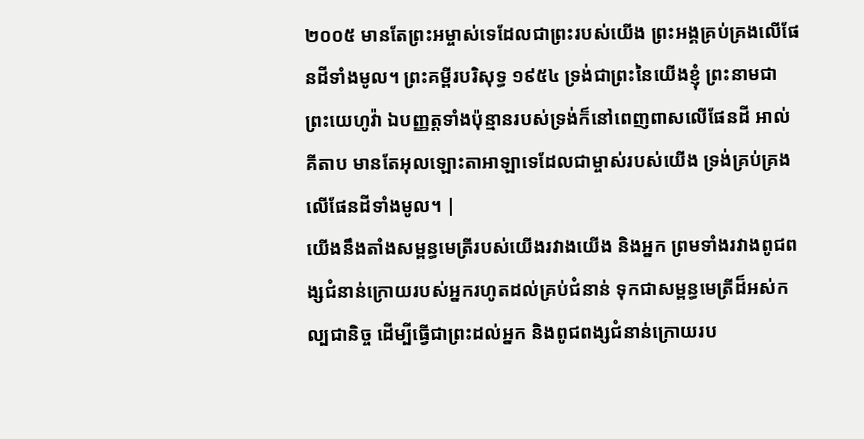២០០៥ មានតែព្រះអម្ចាស់ទេដែលជាព្រះរបស់យើង ព្រះអង្គគ្រប់គ្រងលើផែនដីទាំងមូល។ ព្រះគម្ពីរបរិសុទ្ធ ១៩៥៤ ទ្រង់ជាព្រះនៃយើងខ្ញុំ ព្រះនាមជាព្រះយេហូវ៉ា ឯបញ្ញត្តទាំងប៉ុន្មានរបស់ទ្រង់ក៏នៅពេញពាសលើផែនដី អាល់គីតាប មានតែអុលឡោះតាអាឡាទេដែលជាម្ចាស់របស់យើង ទ្រង់គ្រប់គ្រងលើផែនដីទាំងមូល។ |
យើងនឹងតាំងសម្ពន្ធមេត្រីរបស់យើងរវាងយើង និងអ្នក ព្រមទាំងរវាងពូជពង្សជំនាន់ក្រោយរបស់អ្នករហូតដល់គ្រប់ជំនាន់ ទុកជាសម្ពន្ធមេត្រីដ៏អស់កល្បជានិច្ច ដើម្បីធ្វើជាព្រះដល់អ្នក និងពូជពង្សជំនាន់ក្រោយរប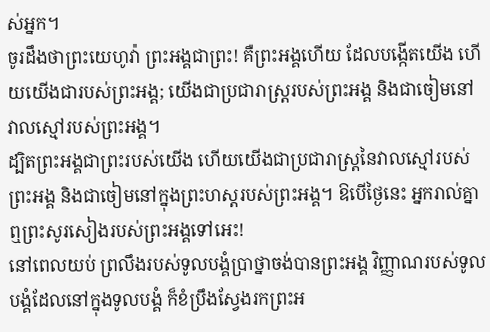ស់អ្នក។
ចូរដឹងថាព្រះយេហូវ៉ា ព្រះអង្គជាព្រះ! គឺព្រះអង្គហើយ ដែលបង្កើតយើង ហើយយើងជារបស់ព្រះអង្គ; យើងជាប្រជារាស្ត្ររបស់ព្រះអង្គ និងជាចៀមនៅវាលស្មៅរបស់ព្រះអង្គ។
ដ្បិតព្រះអង្គជាព្រះរបស់យើង ហើយយើងជាប្រជារាស្ត្រនៃវាលស្មៅរបស់ព្រះអង្គ និងជាចៀមនៅក្នុងព្រះហស្តរបស់ព្រះអង្គ។ ឱបើថ្ងៃនេះ អ្នករាល់គ្នាឮព្រះសូរសៀងរបស់ព្រះអង្គទៅអេះ!
នៅពេលយប់ ព្រលឹងរបស់ទូលបង្គំប្រាថ្នាចង់បានព្រះអង្គ វិញ្ញាណរបស់ទូលបង្គំដែលនៅក្នុងទូលបង្គំ ក៏ខំប្រឹងស្វែងរកព្រះអ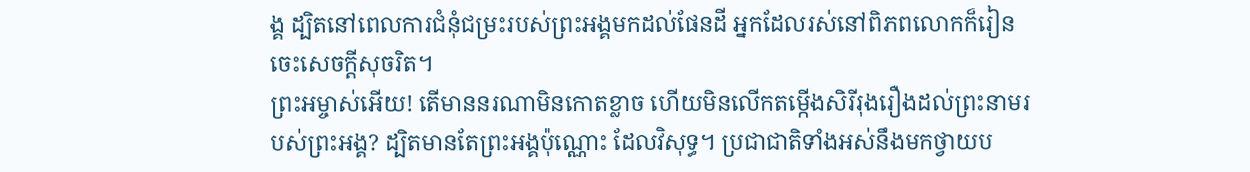ង្គ ដ្បិតនៅពេលការជំនុំជម្រះរបស់ព្រះអង្គមកដល់ផែនដី អ្នកដែលរស់នៅពិភពលោកក៏រៀនចេះសេចក្ដីសុចរិត។
ព្រះអម្ចាស់អើយ! តើមាននរណាមិនកោតខ្លាច ហើយមិនលើកតម្កើងសិរីរុងរឿងដល់ព្រះនាមរបស់ព្រះអង្គ? ដ្បិតមានតែព្រះអង្គប៉ុណ្ណោះ ដែលវិសុទ្ធ។ ប្រជាជាតិទាំងអស់នឹងមកថ្វាយប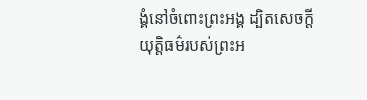ង្គំនៅចំពោះព្រះអង្គ ដ្បិតសេចក្ដីយុត្តិធម៌របស់ព្រះអ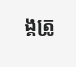ង្គត្រូ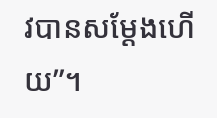វបានសម្ដែងហើយ”។